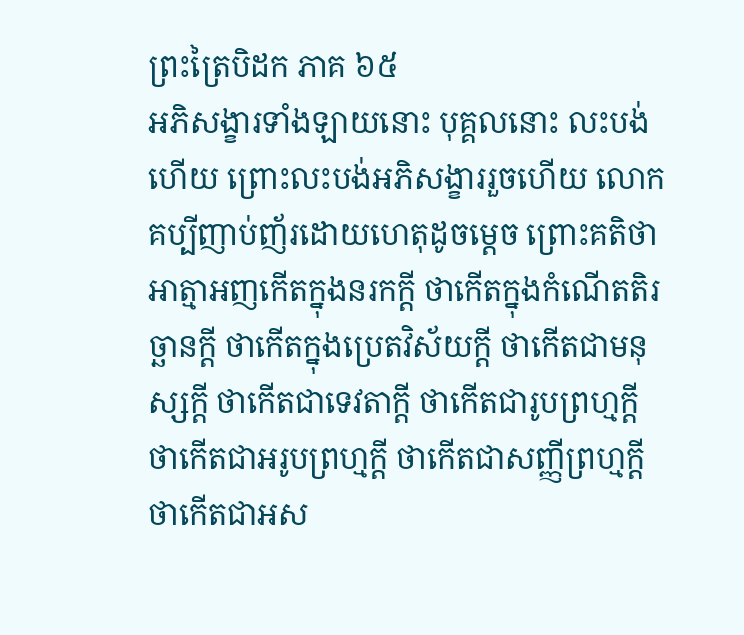ព្រះត្រៃបិដក ភាគ ៦៥
អភិសង្ខារទាំងឡាយនោះ បុគ្គលនោះ លះបង់ហើយ ព្រោះលះបង់អភិសង្ខាររួចហើយ លោកគប្បីញាប់ញ័រដោយហេតុដូចម្តេច ព្រោះគតិថា អាត្មាអញកើតក្នុងនរកក្តី ថាកើតក្នុងកំណើតតិរច្ឆានក្តី ថាកើតក្នុងប្រេតវិស័យក្តី ថាកើតជាមនុស្សក្តី ថាកើតជាទេវតាក្តី ថាកើតជារូបព្រហ្មក្តី ថាកើតជាអរូបព្រហ្មក្តី ថាកើតជាសញ្ញីព្រហ្មក្តី ថាកើតជាអស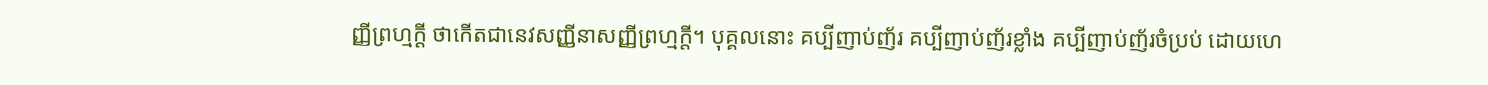ញ្ញីព្រហ្មក្តី ថាកើតជានេវសញ្ញីនាសញ្ញីព្រហ្មក្តី។ បុគ្គលនោះ គប្បីញាប់ញ័រ គប្បីញាប់ញ័រខ្លាំង គប្បីញាប់ញ័រចំប្រប់ ដោយហេ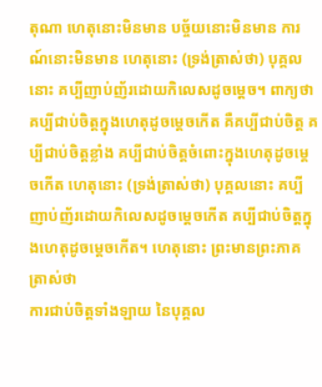តុណា ហេតុនោះមិនមាន បច្ច័យនោះមិនមាន ការណ៍នោះមិនមាន ហេតុនោះ (ទ្រង់ត្រាស់ថា) បុគ្គលនោះ គប្បីញាប់ញ័រដោយកិលេសដូចម្តេច។ ពាក្យថា គប្បីជាប់ចិត្តក្នុងហេតុដូចម្តេចកើត គឺគប្បីជាប់ចិត្ត គប្បីជាប់ចិត្តខ្លាំង គប្បីជាប់ចិត្តចំពោះក្នុងហេតុដូចម្តេចកើត ហេតុនោះ (ទ្រង់ត្រាស់ថា) បុគ្គលនោះ គប្បីញាប់ញ័រដោយកិលេសដូចម្តេចកើត គប្បីជាប់ចិត្តក្នុងហេតុដូចម្តេចកើត។ ហេតុនោះ ព្រះមានព្រះភាគត្រាស់ថា
ការជាប់ចិត្តទាំងឡាយ នៃបុគ្គល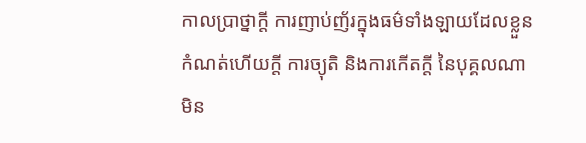កាលប្រាថ្នាក្តី ការញាប់ញ័រក្នុងធម៌ទាំងឡាយដែលខ្លួនកំណត់ហើយក្តី ការច្យុតិ និងការកើតក្តី នៃបុគ្គលណា មិន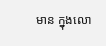មាន ក្នុងលោ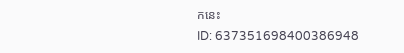កនេះ
ID: 637351698400386948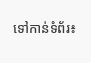ទៅកាន់ទំព័រ៖